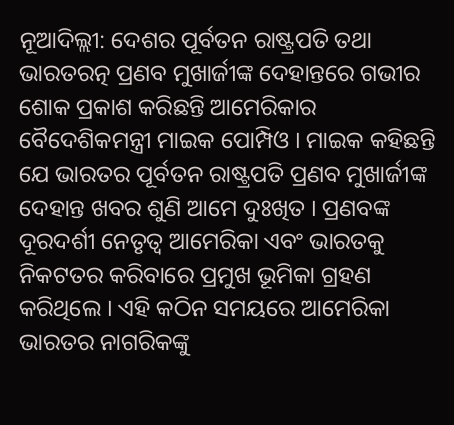ନୂଆଦିଲ୍ଲୀ: ଦେଶର ପୂର୍ବତନ ରାଷ୍ଟ୍ରପତି ତଥା ଭାରତରତ୍ନ ପ୍ରଣବ ମୁଖାର୍ଜୀଙ୍କ ଦେହାନ୍ତରେ ଗଭୀର ଶୋକ ପ୍ରକାଶ କରିଛନ୍ତି ଆମେରିକାର ବୈଦେଶିକମନ୍ତ୍ରୀ ମାଇକ ପୋମ୍ପିଓ । ମାଇକ କହିଛନ୍ତି ଯେ ଭାରତର ପୂର୍ବତନ ରାଷ୍ଟ୍ରପତି ପ୍ରଣବ ମୁଖାର୍ଜୀଙ୍କ ଦେହାନ୍ତ ଖବର ଶୁଣି ଆମେ ଦୁଃଖିତ । ପ୍ରଣବଙ୍କ ଦୂରଦର୍ଶୀ ନେତୃତ୍ବ ଆମେରିକା ଏବଂ ଭାରତକୁ ନିକଟତର କରିବାରେ ପ୍ରମୁଖ ଭୂମିକା ଗ୍ରହଣ କରିଥିଲେ । ଏହି କଠିନ ସମୟରେ ଆମେରିକା ଭାରତର ନାଗରିକଙ୍କୁ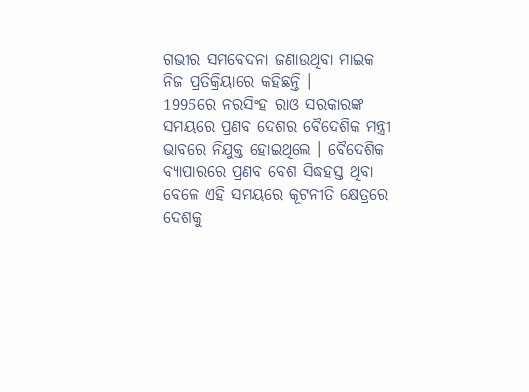ଗଭୀର ସମବେଦନା ଜଣାଉଥିବା ମାଇକ ନିଜ ପ୍ରତିକ୍ରିୟାରେ କହିଛନ୍ତି ।
1995ରେ ନରସିଂହ ରାଓ ସରକାରଙ୍କ ସମୟରେ ପ୍ରଣବ ଦେଶର ବୈଦେଶିକ ମନ୍ତ୍ରୀ ଭାବରେ ନିଯୁକ୍ତ ହୋଇଥିଲେ । ବୈଦେଶିକ ବ୍ୟାପାରରେ ପ୍ରଣବ ବେଶ ସିଦ୍ଧହସ୍ତ ଥିବା ବେଳେ ଏହି ସମୟରେ କୂଟନୀତି କ୍ଷେତ୍ରରେ ଦେଶକୁ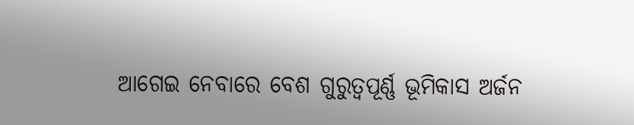ଆଗେଇ ନେବାରେ ବେଶ ଗୁରୁତ୍ବପୂର୍ଣ୍ଣ ଭୂମିକାସ ଅର୍ଜନ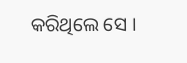କରିଥିଲେ ସେ ।